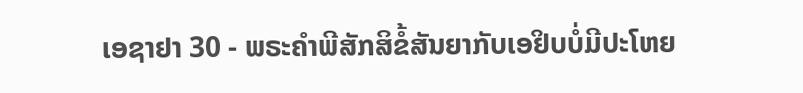ເອຊາຢາ 30 - ພຣະຄຳພີສັກສິຂໍ້ສັນຍາກັບເອຢິບບໍ່ມີປະໂຫຍ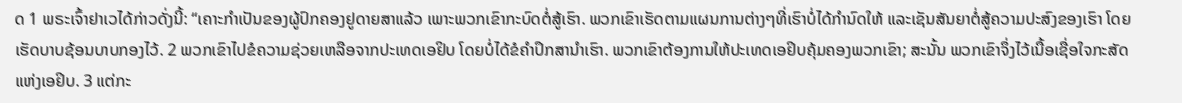ດ 1 ພຣະເຈົ້າຢາເວໄດ້ກ່າວດັ່ງນີ້: “ເຄາະກຳເປັນຂອງຜູ້ປົກຄອງຢູດາຍສາແລ້ວ ເພາະພວກເຂົາກະບົດຕໍ່ສູ້ເຮົາ. ພວກເຂົາເຮັດຕາມແຜນການຕ່າງໆທີ່ເຮົາບໍ່ໄດ້ກຳນົດໃຫ້ ແລະເຊັນສັນຍາຕໍ່ສູ້ຄວາມປະສົງຂອງເຮົາ ໂດຍເຮັດບາບຊ້ອນບາບກອງໄວ້. 2 ພວກເຂົາໄປຂໍຄວາມຊ່ວຍເຫລືອຈາກປະເທດເອຢິບ ໂດຍບໍ່ໄດ້ຂໍຄຳປຶກສານຳເຮົາ. ພວກເຂົາຕ້ອງການໃຫ້ປະເທດເອຢິບຄຸ້ມຄອງພວກເຂົາ; ສະນັ້ນ ພວກເຂົາຈຶ່ງໄວ້ເນື້ອເຊື່ອໃຈກະສັດແຫ່ງເອຢິບ. 3 ແຕ່ກະ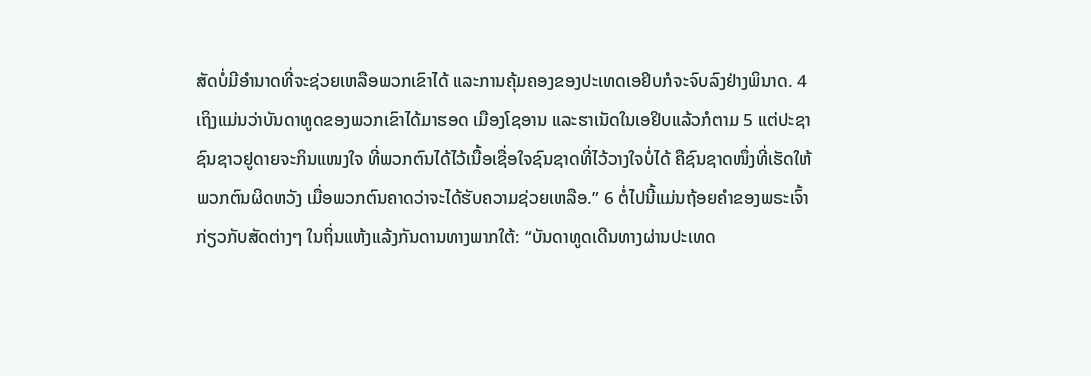ສັດບໍ່ມີອຳນາດທີ່ຈະຊ່ວຍເຫລືອພວກເຂົາໄດ້ ແລະການຄຸ້ມຄອງຂອງປະເທດເອຢິບກໍຈະຈົບລົງຢ່າງພິນາດ. 4 ເຖິງແມ່ນວ່າບັນດາທູດຂອງພວກເຂົາໄດ້ມາຮອດ ເມືອງໂຊອານ ແລະຮາເນັດໃນເອຢິບແລ້ວກໍຕາມ 5 ແຕ່ປະຊາຊົນຊາວຢູດາຍຈະກິນແໜງໃຈ ທີ່ພວກຕົນໄດ້ໄວ້ເນື້ອເຊື່ອໃຈຊົນຊາດທີ່ໄວ້ວາງໃຈບໍ່ໄດ້ ຄືຊົນຊາດໜຶ່ງທີ່ເຮັດໃຫ້ພວກຕົນຜິດຫວັງ ເມື່ອພວກຕົນຄາດວ່າຈະໄດ້ຮັບຄວາມຊ່ວຍເຫລືອ.” 6 ຕໍ່ໄປນີ້ແມ່ນຖ້ອຍຄຳຂອງພຣະເຈົ້າກ່ຽວກັບສັດຕ່າງໆ ໃນຖິ່ນແຫ້ງແລ້ງກັນດານທາງພາກໃຕ້: “ບັນດາທູດເດີນທາງຜ່ານປະເທດ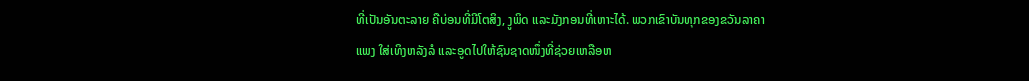ທີ່ເປັນອັນຕະລາຍ ຄືບ່ອນທີ່ມີໂຕສິງ, ງູພິດ ແລະມັງກອນທີ່ເຫາະໄດ້. ພວກເຂົາບັນທຸກຂອງຂວັນລາຄາແພງ ໃສ່ເທິງຫລັງລໍ ແລະອູດໄປໃຫ້ຊົນຊາດໜຶ່ງທີ່ຊ່ວຍເຫລືອຫ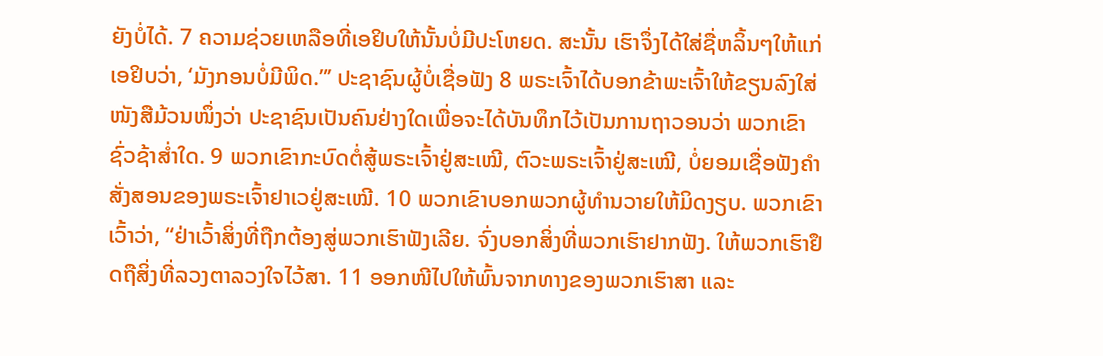ຍັງບໍ່ໄດ້. 7 ຄວາມຊ່ວຍເຫລືອທີ່ເອຢິບໃຫ້ນັ້ນບໍ່ມີປະໂຫຍດ. ສະນັ້ນ ເຮົາຈຶ່ງໄດ້ໃສ່ຊື່ຫລິ້ນໆໃຫ້ແກ່ເອຢິບວ່າ, ‘ມັງກອນບໍ່ມີພິດ.”’ ປະຊາຊົນຜູ້ບໍ່ເຊື່ອຟັງ 8 ພຣະເຈົ້າໄດ້ບອກຂ້າພະເຈົ້າໃຫ້ຂຽນລົງໃສ່ໜັງສືມ້ວນໜຶ່ງວ່າ ປະຊາຊົນເປັນຄົນຢ່າງໃດເພື່ອຈະໄດ້ບັນທຶກໄວ້ເປັນການຖາວອນວ່າ ພວກເຂົາຊົ່ວຊ້າສໍ່າໃດ. 9 ພວກເຂົາກະບົດຕໍ່ສູ້ພຣະເຈົ້າຢູ່ສະເໝີ, ຕົວະພຣະເຈົ້າຢູ່ສະເໝີ, ບໍ່ຍອມເຊື່ອຟັງຄຳສັ່ງສອນຂອງພຣະເຈົ້າຢາເວຢູ່ສະເໝີ. 10 ພວກເຂົາບອກພວກຜູ້ທຳນວາຍໃຫ້ມິດງຽບ. ພວກເຂົາເວົ້າວ່າ, “ຢ່າເວົ້າສິ່ງທີ່ຖືກຕ້ອງສູ່ພວກເຮົາຟັງເລີຍ. ຈົ່ງບອກສິ່ງທີ່ພວກເຮົາຢາກຟັງ. ໃຫ້ພວກເຮົາຢຶດຖືສິ່ງທີ່ລວງຕາລວງໃຈໄວ້ສາ. 11 ອອກໜີໄປໃຫ້ພົ້ນຈາກທາງຂອງພວກເຮົາສາ ແລະ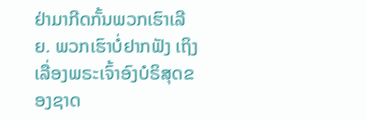ຢ່າມາກີດກັ້ນພວກເຮົາເລີຍ. ພວກເຮົາບໍ່ຢາກຟັງ ເຖິງເລື່ອງພຣະເຈົ້າອົງບໍຣິສຸດຂອງຊາດ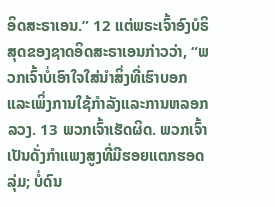ອິດສະຣາເອນ.” 12 ແຕ່ພຣະເຈົ້າອົງບໍຣິສຸດຂອງຊາດອິດສະຣາເອນກ່າວວ່າ, “ພວກເຈົ້າບໍ່ເອົາໃຈໃສ່ນຳສິ່ງທີ່ເຮົາບອກແລະເພິ່ງການໃຊ້ກຳລັງແລະການຫລອກລວງ. 13 ພວກເຈົ້າເຮັດຜິດ. ພວກເຈົ້າເປັນດັ່ງກຳແພງສູງທີ່ມີຮອຍແຕກຮອດລຸ່ມ; ບໍ່ດົນ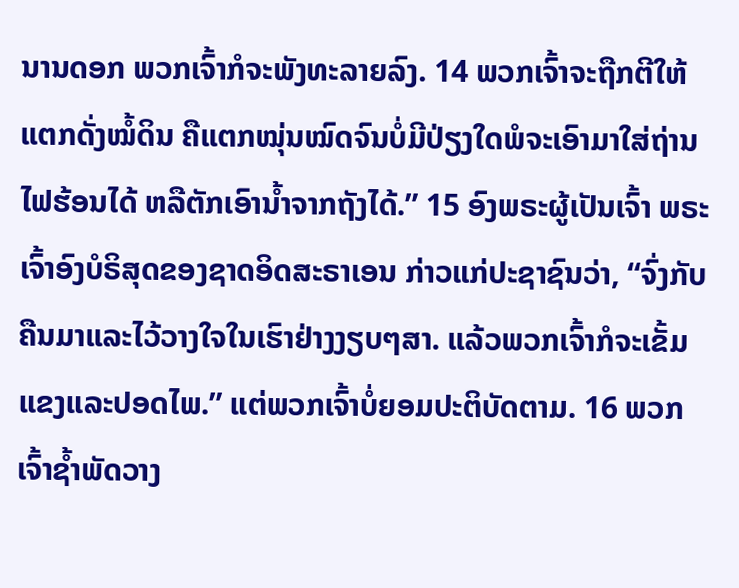ນານດອກ ພວກເຈົ້າກໍຈະພັງທະລາຍລົງ. 14 ພວກເຈົ້າຈະຖືກຕີໃຫ້ແຕກດັ່ງໝໍ້ດິນ ຄືແຕກໝຸ່ນໝົດຈົນບໍ່ມີປ່ຽງໃດພໍຈະເອົາມາໃສ່ຖ່ານໄຟຮ້ອນໄດ້ ຫລືຕັກເອົານໍ້າຈາກຖັງໄດ້.” 15 ອົງພຣະຜູ້ເປັນເຈົ້າ ພຣະເຈົ້າອົງບໍຣິສຸດຂອງຊາດອິດສະຣາເອນ ກ່າວແກ່ປະຊາຊົນວ່າ, “ຈົ່ງກັບຄືນມາແລະໄວ້ວາງໃຈໃນເຮົາຢ່າງງຽບໆສາ. ແລ້ວພວກເຈົ້າກໍຈະເຂັ້ມແຂງແລະປອດໄພ.” ແຕ່ພວກເຈົ້າບໍ່ຍອມປະຕິບັດຕາມ. 16 ພວກເຈົ້າຊໍ້າພັດວາງ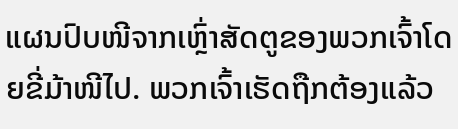ແຜນປົບໜີຈາກເຫຼົ່າສັດຕູຂອງພວກເຈົ້າໂດຍຂີ່ມ້າໜີໄປ. ພວກເຈົ້າເຮັດຖືກຕ້ອງແລ້ວ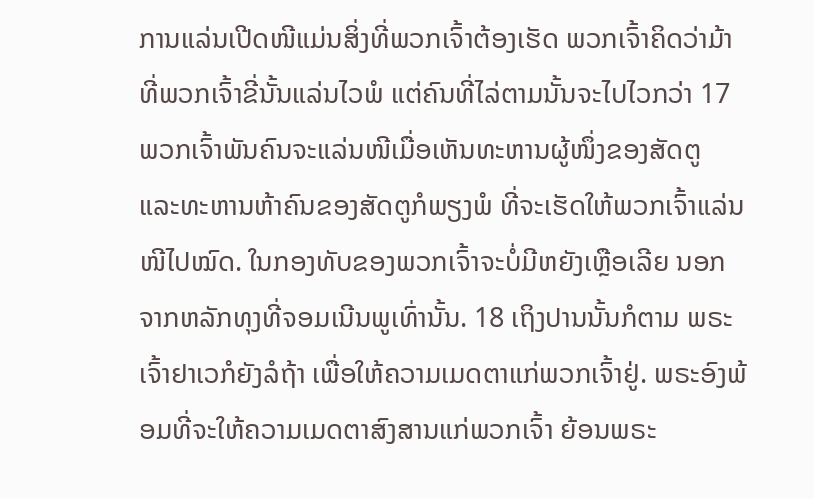ການແລ່ນເປີດໜີແມ່ນສິ່ງທີ່ພວກເຈົ້າຕ້ອງເຮັດ ພວກເຈົ້າຄິດວ່າມ້າທີ່ພວກເຈົ້າຂີ່ນັ້ນແລ່ນໄວພໍ ແຕ່ຄົນທີ່ໄລ່ຕາມນັ້ນຈະໄປໄວກວ່າ 17 ພວກເຈົ້າພັນຄົນຈະແລ່ນໜີເມື່ອເຫັນທະຫານຜູ້ໜຶ່ງຂອງສັດຕູ ແລະທະຫານຫ້າຄົນຂອງສັດຕູກໍພຽງພໍ ທີ່ຈະເຮັດໃຫ້ພວກເຈົ້າແລ່ນໜີໄປໝົດ. ໃນກອງທັບຂອງພວກເຈົ້າຈະບໍ່ມີຫຍັງເຫຼືອເລີຍ ນອກຈາກຫລັກທຸງທີ່ຈອມເນີນພູເທົ່ານັ້ນ. 18 ເຖິງປານນັ້ນກໍຕາມ ພຣະເຈົ້າຢາເວກໍຍັງລໍຖ້າ ເພື່ອໃຫ້ຄວາມເມດຕາແກ່ພວກເຈົ້າຢູ່. ພຣະອົງພ້ອມທີ່ຈະໃຫ້ຄວາມເມດຕາສົງສານແກ່ພວກເຈົ້າ ຍ້ອນພຣະ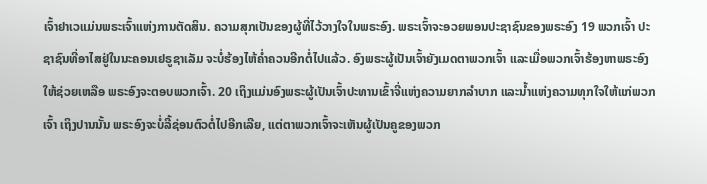ເຈົ້າຢາເວແມ່ນພຣະເຈົ້າແຫ່ງການຕັດສິນ. ຄວາມສຸກເປັນຂອງຜູ້ທີ່ໄວ້ວາງໃຈໃນພຣະອົງ. ພຣະເຈົ້າຈະອວຍພອນປະຊາຊົນຂອງພຣະອົງ 19 ພວກເຈົ້າ ປະຊາຊົນທີ່ອາໄສຢູ່ໃນນະຄອນເຢຣູຊາເລັມ ຈະບໍ່ຮ້ອງໄຫ້ຄໍ່າຄວນອີກຕໍ່ໄປແລ້ວ. ອົງພຣະຜູ້ເປັນເຈົ້າຍັງເມດຕາພວກເຈົ້າ ແລະເມື່ອພວກເຈົ້າຮ້ອງຫາພຣະອົງໃຫ້ຊ່ວຍເຫລືອ ພຣະອົງຈະຕອບພວກເຈົ້າ. 20 ເຖິງແມ່ນອົງພຣະຜູ້ເປັນເຈົ້າປະທານເຂົ້າຈີ່ແຫ່ງຄວາມຍາກລຳບາກ ແລະນໍ້າແຫ່ງຄວາມທຸກໃຈໃຫ້ແກ່ພວກເຈົ້າ ເຖິງປານນັ້ນ ພຣະອົງຈະບໍ່ລີ້ຊ່ອນຕົວຕໍ່ໄປອີກເລີຍ, ແຕ່ຕາພວກເຈົ້າຈະເຫັນຜູ້ເປັນຄູຂອງພວກ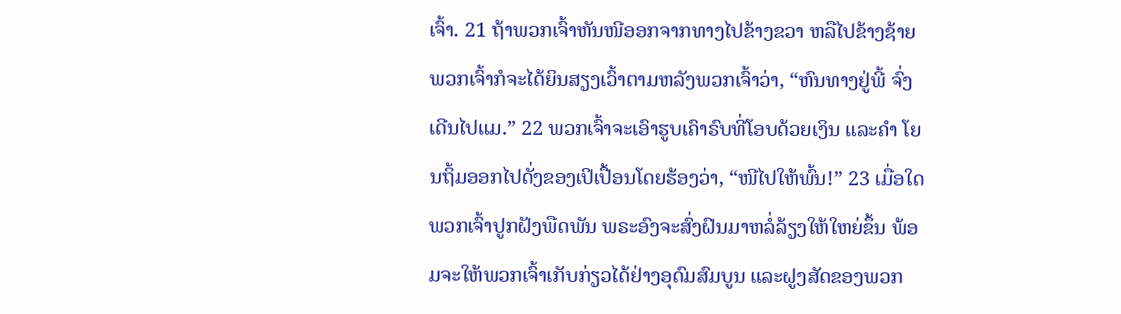ເຈົ້າ. 21 ຖ້າພວກເຈົ້າຫັນໜີອອກຈາກທາງໄປຂ້າງຂວາ ຫລືໄປຂ້າງຊ້າຍ ພວກເຈົ້າກໍຈະໄດ້ຍິນສຽງເວົ້າຕາມຫລັງພວກເຈົ້າວ່າ, “ຫົນທາງຢູ່ພີ້ ຈົ່ງເດີນໄປແມ.” 22 ພວກເຈົ້າຈະເອົາຮູບເຄົາຣົບທີ່ໂອບດ້ວຍເງິນ ແລະຄຳ ໂຍນຖິ້ມອອກໄປດັ່ງຂອງເປິເປື້ອນໂດຍຮ້ອງວ່າ, “ໜີໄປໃຫ້ພົ້ນ!” 23 ເມື່ອໃດພວກເຈົ້າປູກຝັງພືດພັນ ພຣະອົງຈະສົ່ງຝົນມາຫລໍ່ລ້ຽງໃຫ້ໃຫຍ່ຂຶ້ນ ພ້ອມຈະໃຫ້ພວກເຈົ້າເກັບກ່ຽວໄດ້ຢ່າງອຸດົມສົມບູນ ແລະຝູງສັດຂອງພວກ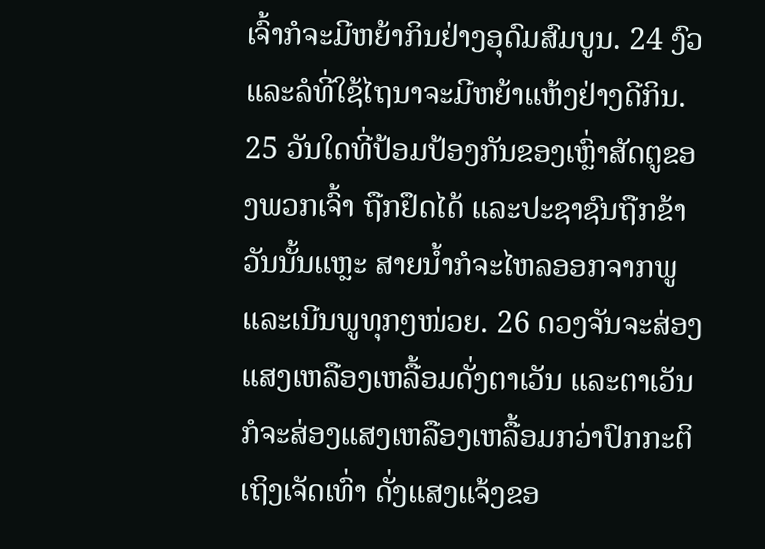ເຈົ້າກໍຈະມີຫຍ້າກິນຢ່າງອຸດົມສົມບູນ. 24 ງົວ ແລະລໍທີ່ໃຊ້ໄຖນາຈະມີຫຍ້າແຫ້ງຢ່າງດີກິນ. 25 ວັນໃດທີ່ປ້ອມປ້ອງກັນຂອງເຫຼົ່າສັດຕູຂອງພວກເຈົ້າ ຖືກຢຶດໄດ້ ແລະປະຊາຊົນຖືກຂ້າ ວັນນັ້ນແຫຼະ ສາຍນໍ້າກໍຈະໄຫລອອກຈາກພູແລະເນີນພູທຸກໆໜ່ວຍ. 26 ດວງຈັນຈະສ່ອງແສງເຫລືອງເຫລື້ອມດັ່ງຕາເວັນ ແລະຕາເວັນກໍຈະສ່ອງແສງເຫລືອງເຫລື້ອມກວ່າປົກກະຕິເຖິງເຈັດເທົ່າ ດັ່ງແສງແຈ້ງຂອ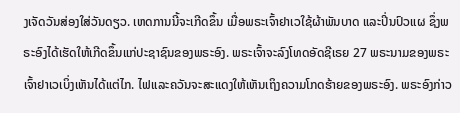ງເຈັດວັນສ່ອງໃສ່ວັນດຽວ. ເຫດການນີ້ຈະເກີດຂຶ້ນ ເມື່ອພຣະເຈົ້າຢາເວໃຊ້ຜ້າພັນບາດ ແລະປິ່ນປົວແຜ ຊຶ່ງພຣະອົງໄດ້ເຮັດໃຫ້ເກີດຂຶ້ນແກ່ປະຊາຊົນຂອງພຣະອົງ. ພຣະເຈົ້າຈະລົງໂທດອັດຊີເຣຍ 27 ພຣະນາມຂອງພຣະເຈົ້າຢາເວເບິ່ງເຫັນໄດ້ແຕ່ໄກ. ໄຟແລະຄວັນຈະສະແດງໃຫ້ເຫັນເຖິງຄວາມໂກດຮ້າຍຂອງພຣະອົງ. ພຣະອົງກ່າວ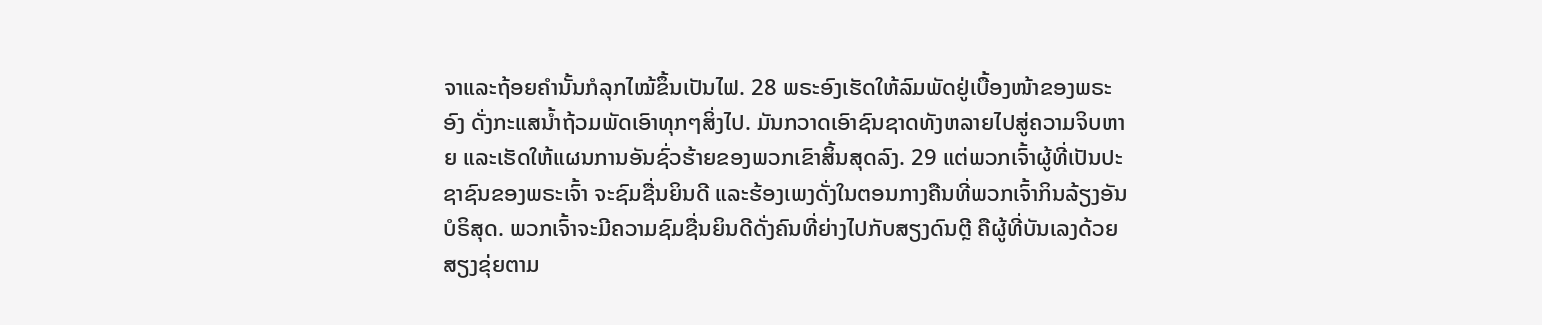ຈາແລະຖ້ອຍຄຳນັ້ນກໍລຸກໄໝ້ຂຶ້ນເປັນໄຟ. 28 ພຣະອົງເຮັດໃຫ້ລົມພັດຢູ່ເບື້ອງໜ້າຂອງພຣະອົງ ດັ່ງກະແສນໍ້າຖ້ວມພັດເອົາທຸກໆສິ່ງໄປ. ມັນກວາດເອົາຊົນຊາດທັງຫລາຍໄປສູ່ຄວາມຈິບຫາຍ ແລະເຮັດໃຫ້ແຜນການອັນຊົ່ວຮ້າຍຂອງພວກເຂົາສິ້ນສຸດລົງ. 29 ແຕ່ພວກເຈົ້າຜູ້ທີ່ເປັນປະຊາຊົນຂອງພຣະເຈົ້າ ຈະຊົມຊື່ນຍິນດີ ແລະຮ້ອງເພງດັ່ງໃນຕອນກາງຄືນທີ່ພວກເຈົ້າກິນລ້ຽງອັນບໍຣິສຸດ. ພວກເຈົ້າຈະມີຄວາມຊົມຊື່ນຍິນດີດັ່ງຄົນທີ່ຍ່າງໄປກັບສຽງດົນຕຼີ ຄືຜູ້ທີ່ບັນເລງດ້ວຍສຽງຂຸ່ຍຕາມ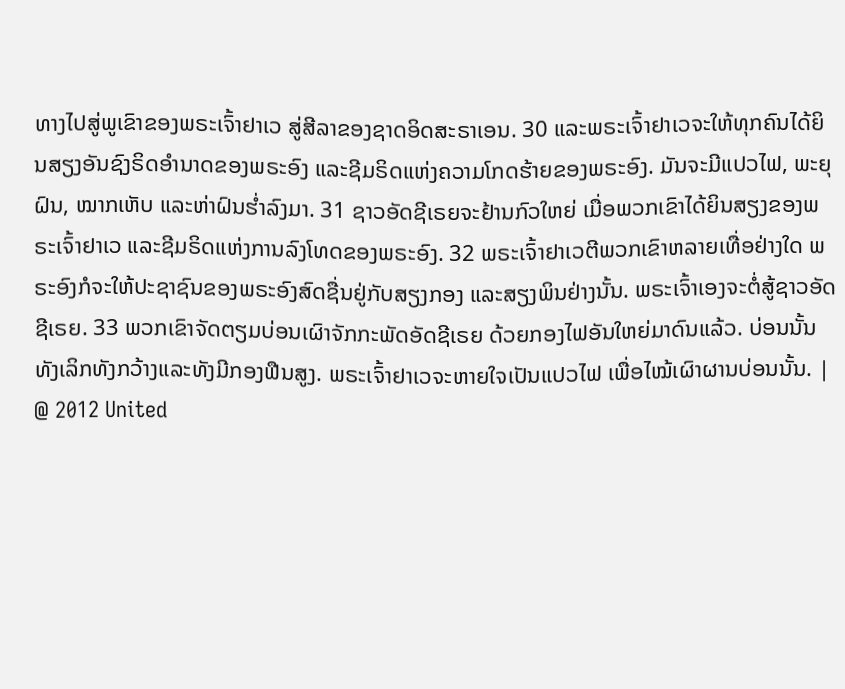ທາງໄປສູ່ພູເຂົາຂອງພຣະເຈົ້າຢາເວ ສູ່ສີລາຂອງຊາດອິດສະຣາເອນ. 30 ແລະພຣະເຈົ້າຢາເວຈະໃຫ້ທຸກຄົນໄດ້ຍິນສຽງອັນຊົງຣິດອຳນາດຂອງພຣະອົງ ແລະຊີມຣິດແຫ່ງຄວາມໂກດຮ້າຍຂອງພຣະອົງ. ມັນຈະມີແປວໄຟ, ພະຍຸຝົນ, ໝາກເຫັບ ແລະຫ່າຝົນຮໍ່າລົງມາ. 31 ຊາວອັດຊີເຣຍຈະຢ້ານກົວໃຫຍ່ ເມື່ອພວກເຂົາໄດ້ຍິນສຽງຂອງພຣະເຈົ້າຢາເວ ແລະຊີມຣິດແຫ່ງການລົງໂທດຂອງພຣະອົງ. 32 ພຣະເຈົ້າຢາເວຕີພວກເຂົາຫລາຍເທື່ອຢ່າງໃດ ພຣະອົງກໍຈະໃຫ້ປະຊາຊົນຂອງພຣະອົງສົດຊື່ນຢູ່ກັບສຽງກອງ ແລະສຽງພິນຢ່າງນັ້ນ. ພຣະເຈົ້າເອງຈະຕໍ່ສູ້ຊາວອັດຊີເຣຍ. 33 ພວກເຂົາຈັດຕຽມບ່ອນເຜົາຈັກກະພັດອັດຊີເຣຍ ດ້ວຍກອງໄຟອັນໃຫຍ່ມາດົນແລ້ວ. ບ່ອນນັ້ນທັງເລິກທັງກວ້າງແລະທັງມີກອງຟືນສູງ. ພຣະເຈົ້າຢາເວຈະຫາຍໃຈເປັນແປວໄຟ ເພື່ອໄໝ້ເຜົາຜານບ່ອນນັ້ນ. |
@ 2012 United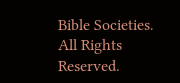Bible Societies. All Rights Reserved.